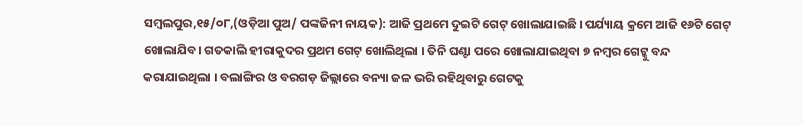ସମ୍ବଲପୁର,୧୫/୦୮,(ଓଡ଼ିଆ ପୁଅ/ ପଙ୍କଜିନୀ ନାୟକ): ଆଜି ପ୍ରଥମେ ଦୁଇଟି ଗେଟ୍ ଖୋଲାଯାଇଛି । ପର୍ଯ୍ୟାୟ କ୍ରମେ ଆଜି ୧୬ଟି ଗେଟ୍ ଖୋଲାଯିବ। ଗତକାଲି ହୀରାକୁଦର ପ୍ରଥମ ଗେଟ୍ ଖୋଲିଥିଲା । ତିନି ଘଣ୍ଟା ପରେ ଖୋଲାଯାଇଥିବା ୭ ନମ୍ବର ଗେଟ୍କୁ ବନ୍ଦ କରାଯାଇଥିଲା । ବଲାଙ୍ଗିର ଓ ବରଗଡ଼ ଜିଲ୍ଲାରେ ବନ୍ୟା ଜଳ ଭରି ରହିଥିବାରୁ ଗେଟକୁ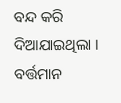ବନ୍ଦ କରି ଦିଆଯାଇଥିଲା ।
ବର୍ତ୍ତମାନ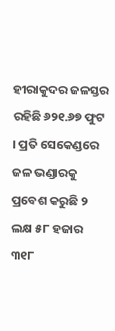ହୀରାକୁଦର ଜଳସ୍ତର ରହିଛି ୬୨୧.୬୭ ଫୁଟ । ପ୍ରତି ସେକେଣ୍ଡରେ ଜଳ ଭଣ୍ଡାରକୁ ପ୍ରବେଶ କରୁଛି ୨ ଲକ୍ଷ ୫୮ ହଜାର ୩୧୮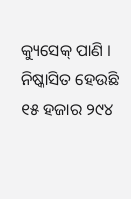କ୍ୟୁସେକ୍ ପାଣି । ନିଷ୍କାସିତ ହେଉଛି ୧୫ ହଜାର ୨୯୪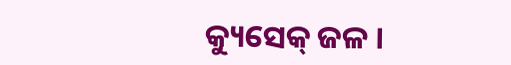କ୍ୟୁସେକ୍ ଜଳ ।